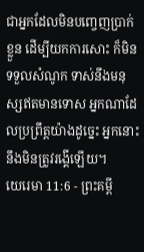ជាអ្នកដែលមិនបញ្ចេញប្រាក់ខ្លួន ដើម្បីយកការសោះ ក៏មិនទទួលសំណូក ទាស់នឹងមនុស្សឥតមានទោស អ្នកណាដែលប្រព្រឹត្តយ៉ាងដូច្នេះ អ្នកនោះនឹងមិនត្រូវរង្គើឡើយ។
យេរេមា 11:6 - ព្រះគម្ពី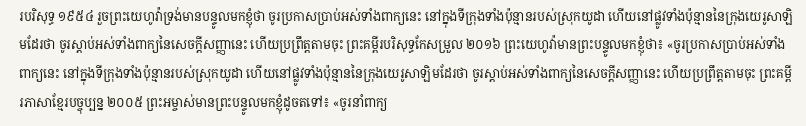របរិសុទ្ធ ១៩៥៤ រួចព្រះយេហូវ៉ាទ្រង់មានបន្ទូលមកខ្ញុំថា ចូរប្រកាសប្រាប់អស់ទាំងពាក្យនេះ នៅក្នុងទីក្រុងទាំងប៉ុន្មានរបស់ស្រុកយូដា ហើយនៅផ្លូវទាំងប៉ុន្មាននៃក្រុងយេរូសាឡិមដែរថា ចូរស្តាប់អស់ទាំងពាក្យនៃសេចក្ដីសញ្ញានេះ ហើយប្រព្រឹត្តតាមចុះ ព្រះគម្ពីរបរិសុទ្ធកែសម្រួល ២០១៦ ព្រះយេហូវ៉ាមានព្រះបន្ទូលមកខ្ញុំថា៖ «ចូរប្រកាសប្រាប់អស់ទាំងពាក្យនេះ នៅក្នុងទីក្រុងទាំងប៉ុន្មានរបស់ស្រុកយូដា ហើយនៅផ្លូវទាំងប៉ុន្មាននៃក្រុងយេរូសាឡិមដែរថា ចូរស្តាប់អស់ទាំងពាក្យនៃសេចក្ដីសញ្ញានេះ ហើយប្រព្រឹត្តតាមចុះ ព្រះគម្ពីរភាសាខ្មែរបច្ចុប្បន្ន ២០០៥ ព្រះអម្ចាស់មានព្រះបន្ទូលមកខ្ញុំដូចតទៅ៖ «ចូរនាំពាក្យ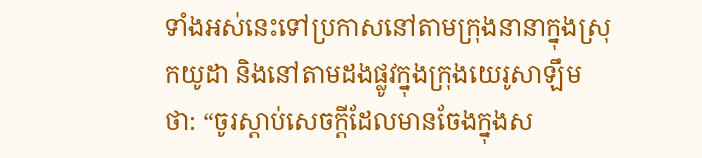ទាំងអស់នេះទៅប្រកាសនៅតាមក្រុងនានាក្នុងស្រុកយូដា និងនៅតាមដងផ្លូវក្នុងក្រុងយេរូសាឡឹមថា: “ចូរស្ដាប់សេចក្ដីដែលមានចែងក្នុងស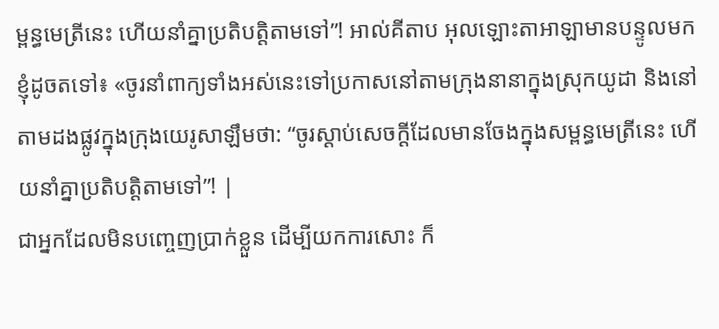ម្ពន្ធមេត្រីនេះ ហើយនាំគ្នាប្រតិបត្តិតាមទៅ”! អាល់គីតាប អុលឡោះតាអាឡាមានបន្ទូលមកខ្ញុំដូចតទៅ៖ «ចូរនាំពាក្យទាំងអស់នេះទៅប្រកាសនៅតាមក្រុងនានាក្នុងស្រុកយូដា និងនៅតាមដងផ្លូវក្នុងក្រុងយេរូសាឡឹមថា: “ចូរស្ដាប់សេចក្ដីដែលមានចែងក្នុងសម្ពន្ធមេត្រីនេះ ហើយនាំគ្នាប្រតិបត្តិតាមទៅ”! |
ជាអ្នកដែលមិនបញ្ចេញប្រាក់ខ្លួន ដើម្បីយកការសោះ ក៏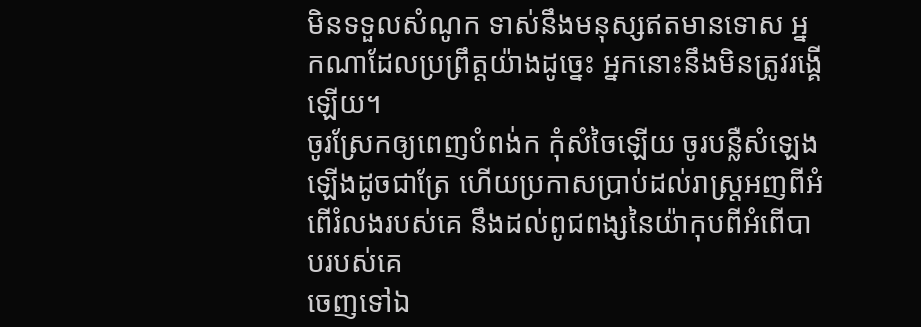មិនទទួលសំណូក ទាស់នឹងមនុស្សឥតមានទោស អ្នកណាដែលប្រព្រឹត្តយ៉ាងដូច្នេះ អ្នកនោះនឹងមិនត្រូវរង្គើឡើយ។
ចូរស្រែកឲ្យពេញបំពង់ក កុំសំចៃឡើយ ចូរបន្លឺសំឡេងឡើងដូចជាត្រែ ហើយប្រកាសប្រាប់ដល់រាស្ត្រអញពីអំពើរំលងរបស់គេ នឹងដល់ពូជពង្សនៃយ៉ាកុបពីអំពើបាបរបស់គេ
ចេញទៅឯ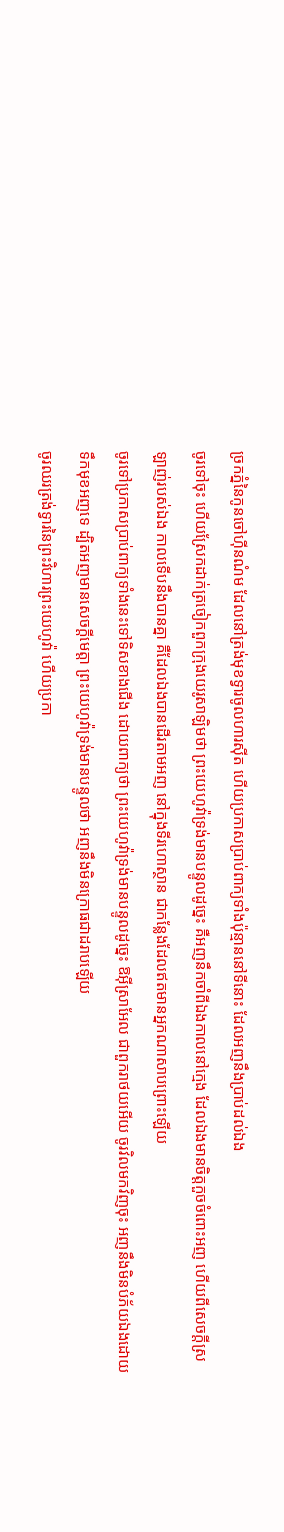ច្រកភ្នំនៃកូនចៅហ៊ីនណំម ដែលនៅត្រង់មុខទ្វារចូលហារស៊ីត ហើយប្រកាសប្រាប់ពាក្យទាំងប៉ុន្មាននៅទីនោះ ដែលអញនឹងប្រាប់ដល់ឯង
ចូរទៅចុះ ហើយស្រែកដាក់ត្រចៀកពួកក្រុងយេរូសាឡិមថា ព្រះយេហូវ៉ាទ្រង់មានបន្ទូលដូច្នេះ គឺអញនឹកចាំពីឯងកាលនៅក្មេង ដែលឯងមានចិត្តកួចចំពោះអញ ហើយពីសេចក្ដីស្រឡាញ់របស់ឯង កាលទើបនឹងបានគ្នា គឺដែលឯងបានដើរតាមអញ នៅក្នុងទីរហោស្ថាន ជាកន្លែងដែលឥតមានអ្នកណាសាបព្រោះឡើយ
ចូរទៅប្រកាសប្រាប់ពាក្យទាំងនេះទៅទិសខាងជើង ដោយពាក្យថា ព្រះយេហូវ៉ាទ្រង់មានបន្ទូលដូច្នេះ ឱអ៊ីស្រាអែល ជាពួករាថយអើយ ចូរវិលមកវិញចុះ អញនឹងមិនបំភ័យឯងដោយទឹកមុខអញទេ ដ្បិតអញមានសេចក្ដីមេត្តា ព្រះយេហូវ៉ាទ្រង់មានបន្ទូលថា អញនឹងមិនក្រោធជាដរាបឡើយ
ចូរឈរត្រង់ទ្វារនៃព្រះវិហារព្រះយេហូវ៉ា ហើយប្រកា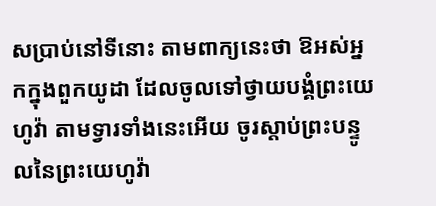សប្រាប់នៅទីនោះ តាមពាក្យនេះថា ឱអស់អ្នកក្នុងពួកយូដា ដែលចូលទៅថ្វាយបង្គំព្រះយេហូវ៉ា តាមទ្វារទាំងនេះអើយ ចូរស្តាប់ព្រះបន្ទូលនៃព្រះយេហូវ៉ា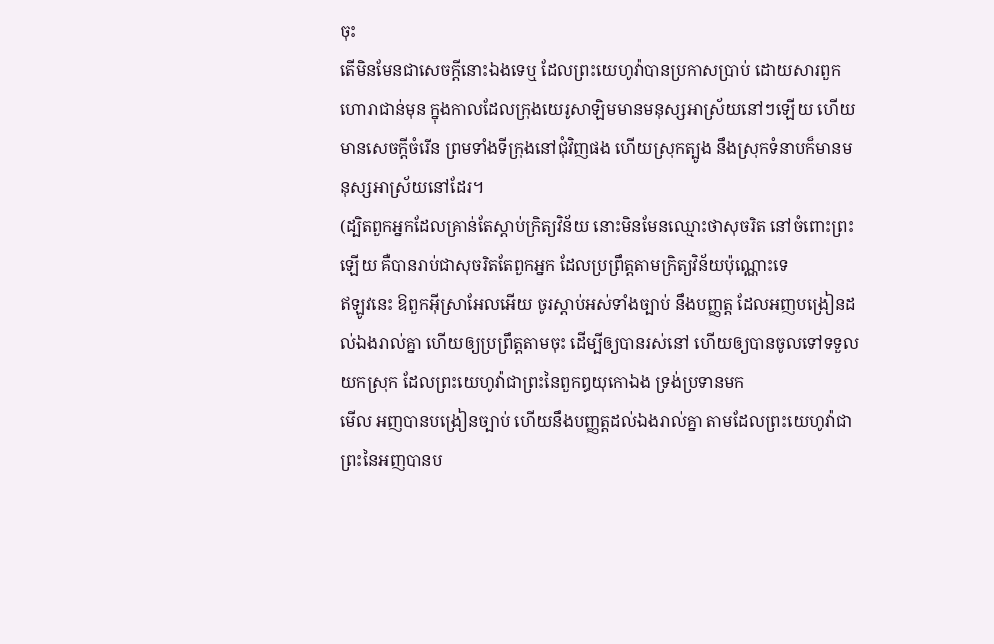ចុះ
តើមិនមែនជាសេចក្ដីនោះឯងទេឬ ដែលព្រះយេហូវ៉ាបានប្រកាសប្រាប់ ដោយសារពួកហោរាជាន់មុន ក្នុងកាលដែលក្រុងយេរូសាឡិមមានមនុស្សអាស្រ័យនៅៗឡើយ ហើយមានសេចក្ដីចំរើន ព្រមទាំងទីក្រុងនៅជុំវិញផង ហើយស្រុកត្បូង នឹងស្រុកទំនាបក៏មានមនុស្សអាស្រ័យនៅដែរ។
(ដ្បិតពួកអ្នកដែលគ្រាន់តែស្តាប់ក្រិត្យវិន័យ នោះមិនមែនឈ្មោះថាសុចរិត នៅចំពោះព្រះឡើយ គឺបានរាប់ជាសុចរិតតែពួកអ្នក ដែលប្រព្រឹត្តតាមក្រិត្យវិន័យប៉ុណ្ណោះទេ
ឥឡូវនេះ ឱពួកអ៊ីស្រាអែលអើយ ចូរស្តាប់អស់ទាំងច្បាប់ នឹងបញ្ញត្ត ដែលអញបង្រៀនដល់ឯងរាល់គ្នា ហើយឲ្យប្រព្រឹត្តតាមចុះ ដើម្បីឲ្យបានរស់នៅ ហើយឲ្យបានចូលទៅទទួលយកស្រុក ដែលព្រះយេហូវ៉ាជាព្រះនៃពួកឰយុកោឯង ទ្រង់ប្រទានមក
មើល អញបានបង្រៀនច្បាប់ ហើយនឹងបញ្ញត្តដល់ឯងរាល់គ្នា តាមដែលព្រះយេហូវ៉ាជាព្រះនៃអញបានប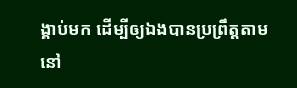ង្គាប់មក ដើម្បីឲ្យឯងបានប្រព្រឹត្តតាម នៅ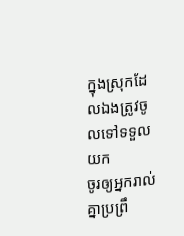ក្នុងស្រុកដែលឯងត្រូវចូលទៅទទួលយក
ចូរឲ្យអ្នករាល់គ្នាប្រព្រឹ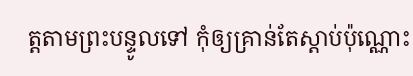ត្តតាមព្រះបន្ទូលទៅ កុំឲ្យគ្រាន់តែស្តាប់ប៉ុណ្ណោះ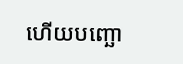ហើយបញ្ឆោ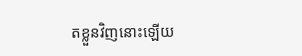តខ្លួនវិញនោះឡើយ